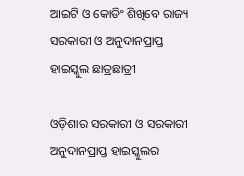ଆଇଟି ଓ କୋଡିଂ ଶିଖିବେ ରାଜ୍ୟ ସରକାରୀ ଓ ଅନୁଦାନପ୍ରାପ୍ତ ହାଇସ୍କୁଲ ଛାତ୍ରଛାତ୍ରୀ

ଓଡ଼ିଶାର ସରକାରୀ ଓ ସରକାରୀ ଅନୁଦାନପ୍ରାପ୍ତ ହାଇସ୍କୁଲର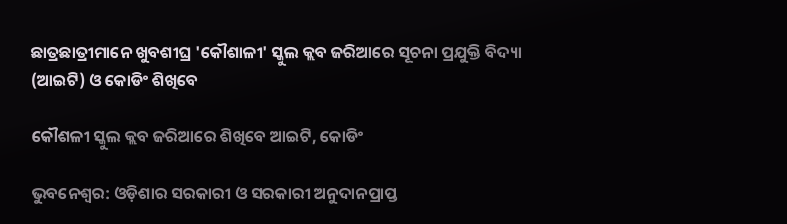ଛାତ୍ରଛାତ୍ରୀମାନେ ଖୁବଶୀଘ୍ର 'କୌଶାଳୀ' ସ୍କୁଲ କ୍ଲବ ଜରିଆରେ ସୂଚନା ପ୍ରଯୁକ୍ତି ବିଦ୍ୟା (ଆଇଟି) ଓ କୋଡିଂ ଶିଖିବେ

କୌଶଳୀ ସ୍କୁଲ କ୍ଲବ ଜରିଆରେ ଶିଖିବେ ଆଇଟି, କୋଡିଂ

ଭୁବନେଶ୍ୱର: ଓଡ଼ିଶାର ସରକାରୀ ଓ ସରକାରୀ ଅନୁଦାନପ୍ରାପ୍ତ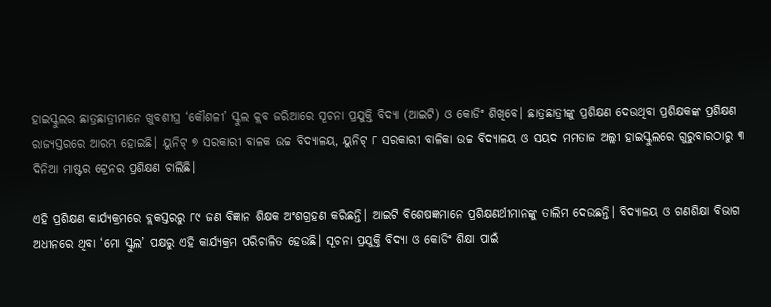ହାଇସ୍କୁଲର ଛାତ୍ରଛାତ୍ରୀମାନେ ଖୁବଶୀଘ୍ର ‘କୌଶଳୀ’ ସ୍କୁଲ କ୍ଲବ ଜରିଆରେ ସୂଚନା ପ୍ରଯୁକ୍ତି ବିଦ୍ୟା (ଆଇଟି) ଓ କୋଡିଂ ଶିଖିବେ। ଛାତ୍ରଛାତ୍ରୀଙ୍କୁ ପ୍ରଶିକ୍ଷଣ ଦେଉଥିବା ପ୍ରଶିକ୍ଷକଙ୍କ ପ୍ରଶିକ୍ଷଣ ରାଜ୍ୟସ୍ତରରେ ଆରମ୍ଭ ହୋଇଛି। ୟୁନିଟ୍ ୭ ସରକାରୀ ବାଳକ ଉଚ୍ଚ ବିଦ୍ୟାଳୟ, ୟୁନିଟ୍ ୮ ସରକାରୀ ବାଳିକା ଉଚ୍ଚ ବିଦ୍ୟାଳୟ ଓ ସୟଦ ମମତାଜ ଅଲ୍ଲୀ ହାଇସ୍କୁଲରେ ଗୁରୁବାରଠାରୁ ୩ ଦିନିଆ ମାଷ୍ଟର ଟ୍ରେନର ପ୍ରଶିକ୍ଷଣ ଚାଲିଛି।

ଏହି ପ୍ରଶିକ୍ଷଣ କାର୍ଯ୍ୟକ୍ରମରେ ବ୍ଲକସ୍ତରରୁ ୮୯ ଜଣ ବିଜ୍ଞାନ ଶିକ୍ଷକ ଅଂଶଗ୍ରହଣ କରିଛନ୍ତି। ଆଇଟି ବିଶେଷଜ୍ଞମାନେ ପ୍ରଶିକ୍ଷଣର୍ଥୀମାନଙ୍କୁ ତାଲିମ ଦେଉଛନ୍ତି। ବିଦ୍ୟାଳୟ ଓ ଗଣଶିକ୍ଷା ବିଭାଗ ଅଧୀନରେ ଥିବା ‘ମୋ ସ୍କୁଲ’ ପକ୍ଷରୁ ଏହି କାର୍ଯ୍ୟକ୍ରମ ପରିଚାଳିତ ହେଉଛି। ସୂଚନା ପ୍ରଯୁକ୍ତି ବିଦ୍ୟା ଓ କୋଡିଂ ଶିକ୍ଷା ପାଇଁ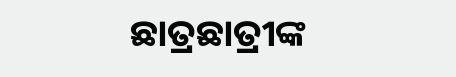ଛାତ୍ରଛାତ୍ରୀଙ୍କ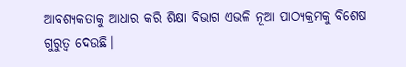ଆବଶ୍ୟକତାକୁ ଆଧାର କରି ଶିକ୍ଷା ବିଭାଗ ଏଭଳି ନୂଆ ପାଠ୍ୟକ୍ରମକୁ ବିଶେଷ ଗୁରୁତ୍ୱ ଦେଉଛି।